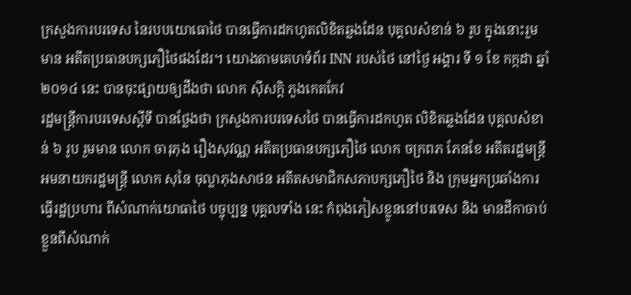ក្រសួងការបរទេស នៃរបបយោធោថៃ បានធ្វើការដកហូតលិខិតឆ្លងដែន បុគ្គលសំខាន់ ៦ រូប ក្នុងនោះរួមមាន អតីតប្រធានបក្សភឿថៃផងដែរ។ យោងតាមគេហទំព័រ INN របស់ថៃ នៅថ្ងៃ អង្គារ ទី ១ ខែ កក្កដា ឆ្នាំ ២០១៤ នេះ បានចុះផ្សាយឲ្យដឹងថា លោក ស៊ីសក្តិ ភួងកេតកែវ
រដ្ឋមន្ត្រីការបរទេសស្តីទី បានថ្លែងថា ក្រសួងការបរទេសថៃ បានធ្វើការដកហូត លិខិតឆ្លងដែន បុគ្គលសំខាន់ ៦ រូប រួមមាន លោក ចារុភុង រឿងសុវណ្ណ អតីតប្រធានបក្សភឿថៃ លោក ចក្រពភ ភែនខែ អតីតរដ្ឋមន្ត្រីអមនាយករដ្ឋមន្ត្រី លោក សុនៃ ចុល្លាភុងសាថន អតីតសមាជិកសភាបក្សភឿថៃ និង ក្រុមអ្នកប្រឆាំងការធ្វើរដ្ឋប្រហារ ពីសំណាក់យោធាថៃ បច្ចុប្បន្ន បុគ្គលទាំង នេះ កំពុងភៀសខ្លូននៅបរទេស និង មានដីកាចាប់ខ្លួនពីសំណាក់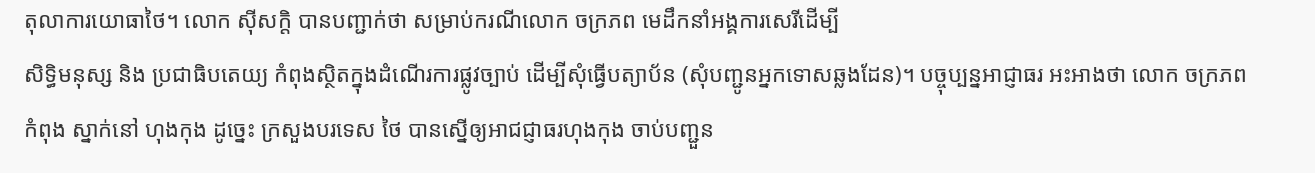តុលាការយោធាថៃ។ លោក ស៊ីសក្តិ បានបញ្ជាក់ថា សម្រាប់ករណីលោក ចក្រភព មេដឹកនាំអង្គការសេរីដើម្បី
សិទ្ធិមនុស្ស និង ប្រជាធិបតេយ្យ កំពុងស្ថិតក្នុងដំណើរការផ្លូវច្បាប់ ដើម្បីសុំធ្វើបត្យាប័ន (សុំបញ្ជូនអ្នកទោសឆ្លងដែន)។ បច្ចុប្បន្នអាជ្ញាធរ អះអាងថា លោក ចក្រភព កំពុង ស្នាក់នៅ ហុងកុង ដូច្នេះ ក្រសួងបរទេស ថៃ បានស្នើឲ្យអាជជ្ញាធរហុងកុង ចាប់បញ្ជួន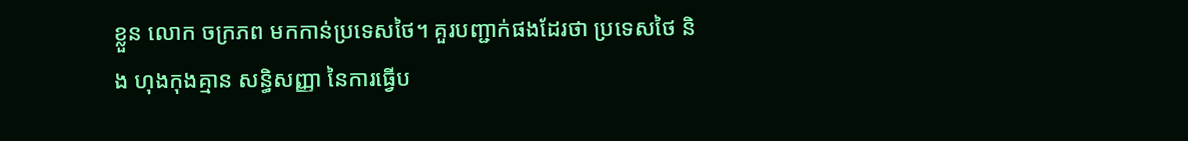ខ្លួន លោក ចក្រភព មកកាន់ប្រទេសថៃ។ គួរបញ្ជាក់ផងដែរថា ប្រទេសថៃ និង ហុងកុងគ្មាន សន្ធិសញ្ញា នៃការធ្វើប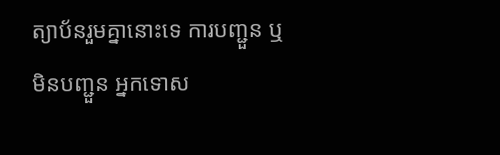ត្យាប័នរួមគ្នានោះទេ ការបញ្ជួន ឬ មិនបញ្ជួន អ្នកទោស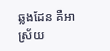ឆ្លងដែន គឺអាស្រ័យ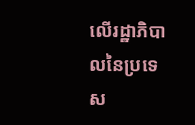លើរដ្ឋាភិបាលនៃប្រទេស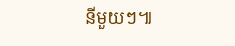នីមួយៗ៕